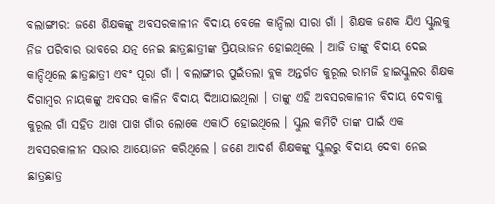ବଲାଙ୍ଗୀର: ଜଣେ ଶିକ୍ଷକଙ୍କୁ ଅବସରକାଳୀନ ବିଦାୟ ବେଳେ କାନ୍ଦିଲା ସାରା ଗାଁ । ଶିକ୍ଷକ ଜଣକ ଯିଏ ସ୍କୁଲକୁ ନିଜ ପରିବାର ଭାବରେ ଯତ୍ନ ନେଇ ଛାତ୍ରଛାତ୍ରୀଙ୍କ ପ୍ରିୟଭାଜନ ହୋଇଥିଲେ । ଆଜି ତାଙ୍କୁ ବିଦାୟ ଦେଇ କାନ୍ଦିଥିଲେ ଛାତ୍ରଛାତ୍ରୀ ଏବଂ ପୂରା ଗାଁ । ବଲାଙ୍ଗୀର ପୁଇଁତଲା ବ୍ଲକ ଅନ୍ତର୍ଗତ କୁରୂଲ ରାମଜି ହାଇସ୍କୁଲର ଶିକ୍ଷକ ଦିଗାମ୍ବର ନାୟକଙ୍କୁ ଅବସର କାଳିନ ବିଦାୟ ଦିଆଯାଇଥିଲା । ତାଙ୍କୁ ଏହି ଅବସରକାଳୀନ ବିଦାୟ ଦେବାକୁ କୁରୂଲ ଗାଁ ସହିତ ଆଖ ପାଖ ଗାଁର ଲୋକେ ଏକାଠି ହୋଇଥିଲେ । ସ୍କୁଲ କମିଟି ତାଙ୍କ ପାଇଁ ଏକ ଅବସରକାଳୀନ ସଭାର ଆୟୋଜନ କରିଥିଲେ । ଜଣେ ଆଦର୍ଶ ଶିକ୍ଷକଙ୍କୁ ସ୍କୁଲରୁ ବିଦାୟ ଦେବା ନେଇ ଛାତ୍ରଛାତ୍ର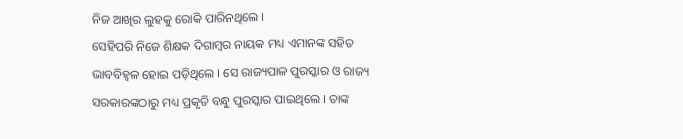ନିଜ ଆଖିର ଲୁହକୁ ରୋକି ପାରିନଥିଲେ ।
ସେହିପରି ନିଜେ ଶିକ୍ଷକ ଦିଗାମ୍ବର ନାୟକ ମଧ୍ୟ ଏମାନଙ୍କ ସହିତ ଭାବବିହ୍ଵଳ ହୋଇ ପଡ଼ିଥିଲେ । ସେ ରାଜ୍ୟପାଳ ପୁରସ୍କାର ଓ ରାଜ୍ୟ ସରକାରଙ୍କଠାରୁ ମଧ୍ୟ ପ୍ରକୃତି ବନ୍ଧୁ ପୁରସ୍କାର ପାଇଥିଲେ । ତାଙ୍କ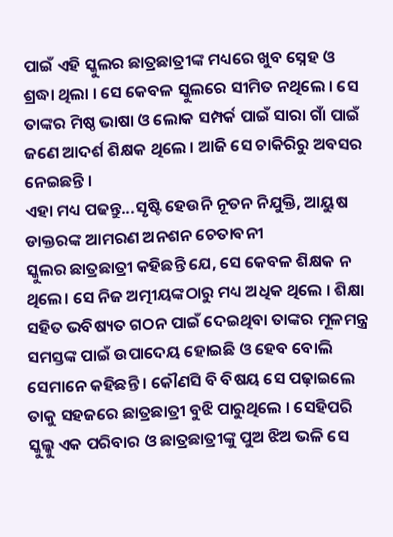ପାଇଁ ଏହି ସ୍କୁଲର ଛାତ୍ରଛାତ୍ରୀଙ୍କ ମଧ୍ୟରେ ଖୁବ ସ୍ନେହ ଓ ଶ୍ରଦ୍ଧା ଥିଲା । ସେ କେବଳ ସ୍କୁଲରେ ସୀମିତ ନଥିଲେ । ସେ ତାଙ୍କର ମିଷ୍ଠ ଭାଷା ଓ ଲୋକ ସମ୍ପର୍କ ପାଇଁ ସାରା ଗାଁ ପାଇଁ ଜଣେ ଆଦର୍ଶ ଶିକ୍ଷକ ଥିଲେ । ଆଜି ସେ ଚାକିରିରୁ ଅବସର ନେଇଛନ୍ତି ।
ଏହା ମଧ୍ୟ ପଢନ୍ତୁ...ସୃଷ୍ଟି ହେଉନି ନୂତନ ନିଯୁକ୍ତି, ଆୟୁଷ ଡାକ୍ତରଙ୍କ ଆମରଣ ଅନଶନ ଚେତାବନୀ
ସ୍କୁଲର ଛାତ୍ରଛାତ୍ରୀ କହିଛନ୍ତି ଯେ, ସେ କେବଳ ଶିକ୍ଷକ ନ ଥିଲେ। ସେ ନିଜ ଅତ୍ମୀୟଙ୍କଠାରୁ ମଧ୍ୟ ଅଧିକ ଥିଲେ । ଶିକ୍ଷା ସହିତ ଭବିଷ୍ୟତ ଗଠନ ପାଇଁ ଦେଇଥିବା ତାଙ୍କର ମୂଳମନ୍ତ୍ର ସମସ୍ତଙ୍କ ପାଇଁ ଉପାଦେୟ ହୋଇଛି ଓ ହେବ ବୋଲି ସେମାନେ କହିଛନ୍ତି । କୌଣସି ବି ବିଷୟ ସେ ପଢ଼ାଇଲେ ତାକୁ ସହଜରେ ଛାତ୍ରଛାତ୍ରୀ ବୁଝି ପାରୁଥିଲେ । ସେହିପରି ସ୍କୁଲ୍କୁ ଏକ ପରିବାର ଓ ଛାତ୍ରଛାତ୍ରୀଙ୍କୁ ପୁଅ ଝିଅ ଭଳି ସେ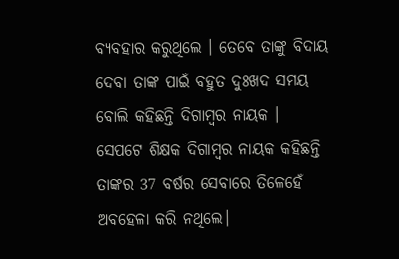ବ୍ୟବହାର କରୁଥିଲେ । ତେବେ ତାଙ୍କୁ ବିଦାୟ ଦେବା ତାଙ୍କ ପାଇଁ ବହୁତ ଦୁଃଖଦ ସମୟ ବୋଲି କହିଛନ୍ତି ଦିଗାମ୍ବର ନାୟକ ।
ସେପଟେ ଶିକ୍ଷକ ଦିଗାମ୍ବର ନାୟକ କହିଛନ୍ତି ତାଙ୍କର 37 ବର୍ଷର ସେବାରେ ତିଳେହେଁ ଅବହେଳା କରି ନଥିଲେ।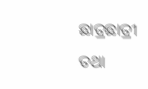ଛାତ୍ରଛାତ୍ରୀ ତଥା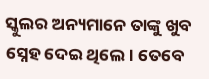ସ୍କୁଲର ଅନ୍ୟମାନେ ତାଙ୍କୁ ଖୁବ ସ୍ନେହ ଦେଇ ଥିଲେ। ତେବେ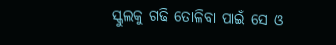ସ୍କୁଲକୁ ଗଢି ତୋଳିବା ପାଇଁ ସେ ଓ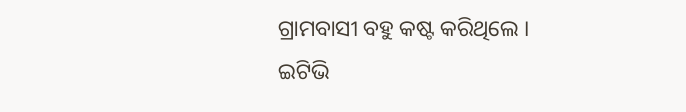ଗ୍ରାମବାସୀ ବହୁ କଷ୍ଟ କରିଥିଲେ ।
ଇଟିଭି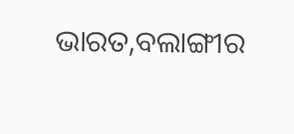ଭାରତ,ବଲାଙ୍ଗୀର